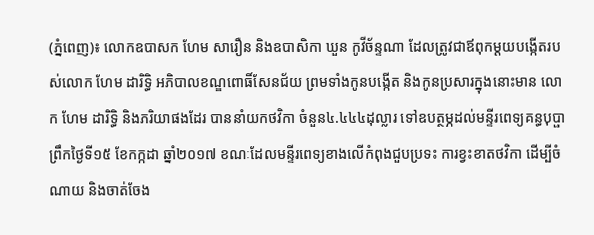(ភ្នំពេញ)៖ លោកឧបាសក ហែម សារឿន និងឧបាសិកា ឃួន កូវីច័ន្ទណា ដែលត្រូវជាឪពុកម្ដយបង្កើតរបស់លោក ហែម ដារិទ្ធិ អភិបាលខណ្ឌពោធិ៍សែនជ័យ ព្រមទាំងកូនបង្កើត និងកូនប្រសារក្នុងនោះមាន លោក ហែម ដារិទ្ធិ និងភរិយាផងដែរ បាននាំយកថវិកា ចំនួន៤.៤៤៤ដុល្លារ ទៅឧបត្ថម្ភដល់មន្ទីរពេទ្យគន្ធបុប្ផា ព្រឹកថ្ងៃទី១៥ ខែកក្កដា ឆ្នាំ២០១៧ ខណៈដែលមន្ទីរពេទ្យខាងលើកំពុងជួបប្រទះ ការខ្វះខាតថវិកា ដើម្បីចំណាយ និងចាត់ចែង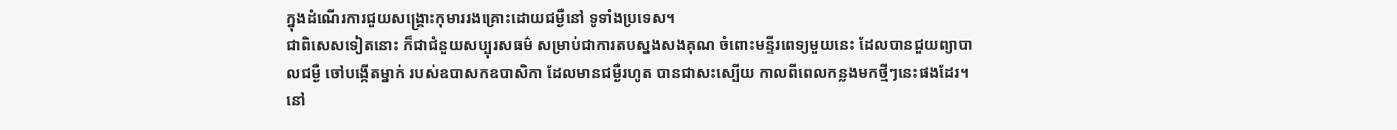ក្នុងដំណើរការជួយសង្គ្រោះកុមាររងគ្រោះដោយជម្ងឺនៅ ទូទាំងប្រទេស។
ជាពិសេសទៀតនោះ ក៏ជាជំនួយសប្បុរសធម៌ សម្រាប់ជាការតបស្នងសងគុណ ចំពោះមន្ទីរពេទ្យមួយនេះ ដែលបានជួយព្យាបាលជម្ងឺ ចៅបង្កើតម្នាក់ របស់ឧបាសកឧបាសិកា ដែលមានជម្ងឺរហូត បានជាសះស្បើយ កាលពីពេលកន្លងមកថ្មីៗនេះផងដែរ។
នៅ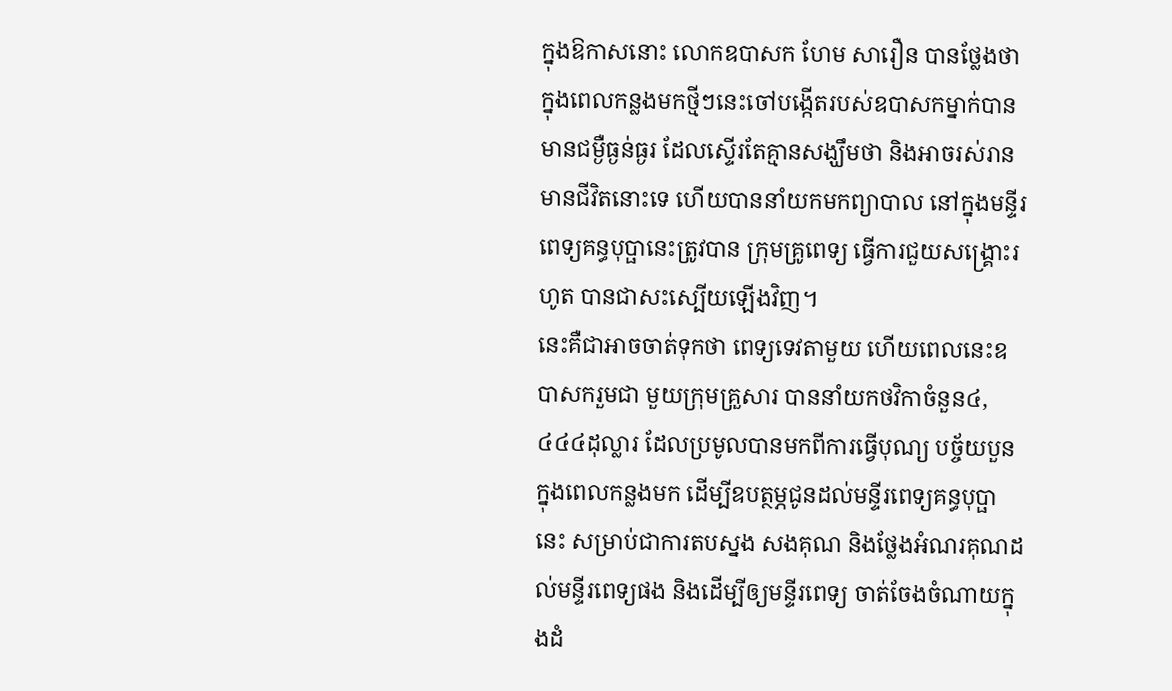ក្នុងឱកាសនោះ លោកឧបាសក ហែម សារឿន បានថ្លែងថា ក្នុងពេលកន្លងមកថ្មីៗនេះចៅបង្កើតរបស់ឧបាសកម្នាក់បានមានជម្ងឺធ្ងន់ធ្ងរ ដែលស្ទើរតែគ្មានសង្ឃឹមថា និងអាចរស់រានមានជីវិតនោះទេ ហើយបាននាំយកមកព្យាបាល នៅក្នុងមន្ទីរពេទ្យគន្ធបុប្ផានេះត្រូវបាន ក្រុមគ្រូពេទ្យ ធ្វើការជួយសង្គ្រោះរហូត បានជាសះស្បើយឡើងវិញ។
នេះគឺជាអាចចាត់ទុកថា ពេទ្យទេវតាមួយ ហើយពេលនេះឧបាសករួមជា មួយក្រុមគ្រួសារ បាននាំយកថវិកាចំនួន៤,៤៤៤ដុល្លារ ដែលប្រមូលបានមកពីការធ្វើបុណ្យ បច្ច័យបួនក្នុងពេលកន្លងមក ដើម្បីឧបត្ថម្ភជូនដល់មន្ទីរពេទ្យគន្ធបុប្ផានេះ សម្រាប់ជាការតបស្នង សងគុណ និងថ្លែងអំណរគុណដល់មន្ទីរពេទ្យផង និងដើម្បីឲ្យមន្ទីរពេទ្យ ចាត់ចែងចំណាយក្នុងដំ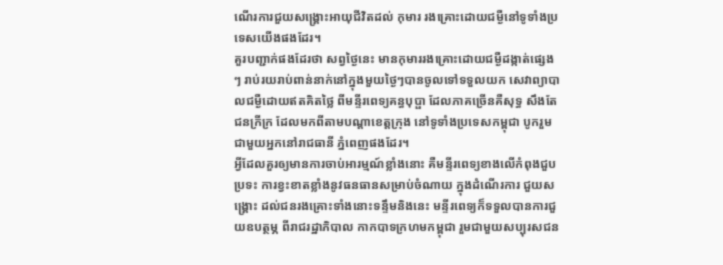ណើរការជួយសង្គ្រោះអាយុជីវិតដល់ កុមារ រងគ្រោះដោយជម្ងឺនៅទូទាំងប្រទេសយើងផងដែរ។
គួរបញ្ជាក់ផងដែរថា សព្វថ្ងៃនេះ មានកុមាររងគ្រោះដោយជម្ងឺដង្កាត់ផ្សេងៗ រាប់រយរាប់ពាន់នាក់នៅក្នុងមួយថ្ងៃៗបានចូលទៅទទួលយក សេវាព្យាបាលជម្ងឺដោយឥតគិតថ្លៃ ពីមន្ទីរពេទ្យគន្ធបុប្ផា ដែលភាគច្រើនគឺសុទ្ធ សឹងតែជនក្រីក្រ ដែលមកពីតាមបណ្ដាខេត្តក្រុង នៅទូទាំងប្រទេសកម្ពុជា បូករួមជាមួយអ្នកនៅរាជធានី ភ្នំពេញផងដែរ។
អ្វីដែលគួរឲ្យមានការចាប់អារម្មណ៍ខ្លាំងនោះ គឺមន្ទីរពេទ្យខាងលើកំពុងជួបប្រទះ ការខ្វះខាតខ្លាំងនូវធនធានសម្រាប់ចំណាយ ក្នុងដំណើរការ ជួយសង្គ្រោះ ដល់ជនរងគ្រោះទាំងនោះទន្ទឹមនិងនេះ មន្ទីរពេទ្យក៏ទទួលបានការជួយឧបត្ថម្ភ ពីរាជរដ្ឋាភិបាល កាកបាទក្រហមកម្ពុជា រួមជាមួយសប្បុរសជន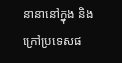នានានៅក្នុង និងក្រៅប្រទេសផ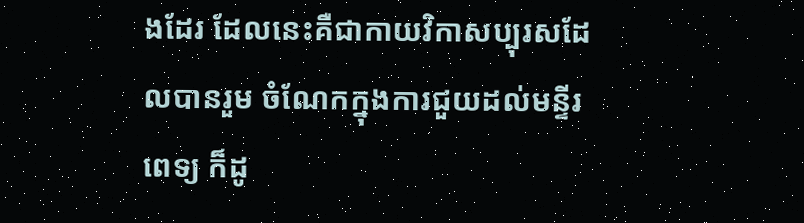ងដែរ ដែលនេះគឺជាកាយវិកាសប្បុរសដែលបានរួម ចំណែកក្នុងការជួយដល់មន្ទីរពេទ្យ ក៏ដូ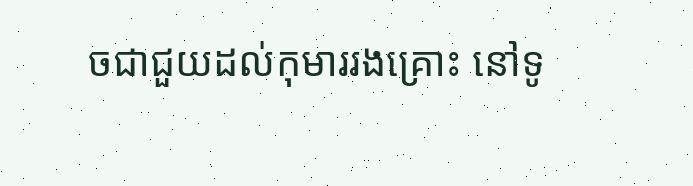ចជាជួយដល់កុមាររងគ្រោះ នៅទូ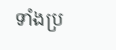ទាំងប្រ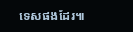ទេសផងដែរ៕